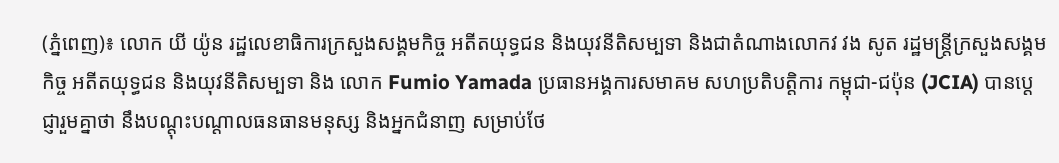(ភ្នំពេញ)៖ លោក យី យ៉ូន រដ្ឋលេខាធិការក្រសួងសង្គមកិច្ច អតីតយុទ្ធជន និងយុវនីតិសម្បទា និងជាតំណាងលោកវ វង សូត រដ្ឋមន្រ្តីក្រសួងសង្គមកិច្ច អតីតយុទ្ធជន និងយុវនីតិសម្បទា និង លោក Fumio Yamada ប្រធានអង្គការសមាគម សហប្រតិបត្តិការ កម្ពុជា-ជប៉ុន (JCIA) បានបេ្តជ្ញារួមគ្នាថា នឹងបណ្តុះបណ្តាលធនធានមនុស្ស និងអ្នកជំនាញ សម្រាប់ថែ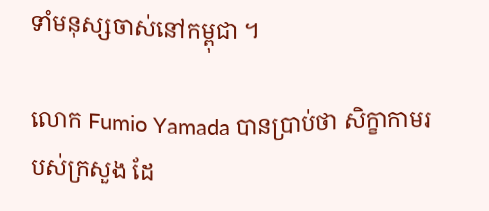ទាំមនុស្សចាស់នៅកម្ពុជា ។

លោក Fumio Yamada បានប្រាប់ថា សិក្ខាកាមរបស់ក្រសួង ដែ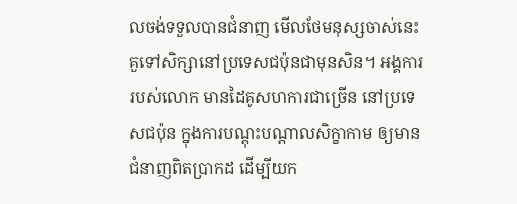លចង់ទទួលបានជំនាញ មើលថែមនុស្សចាស់នេះ គួទៅសិក្សានៅប្រទេសជប៉ុនជាមុនសិន។ អង្គការរបស់លោក មានដៃគូសហការជាច្រើន នៅប្រទេសជប៉ុន ក្នុងការបណ្តុះបណ្តាលសិក្ខាកាម ឲ្យមានជំនាញពិតប្រាកដ ដើម្បីយក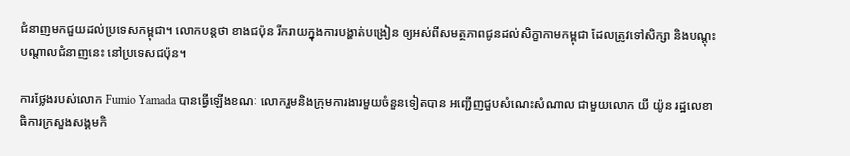ជំនាញមកជួយដល់ប្រទេសកម្ពុជា។ លោកបន្តថា ខាងជប៉ុន រីករាយក្នុងការបង្ហាត់បង្រៀន ឲ្យអស់ពីសមត្ថភាពជូនដល់សិក្ខាកាមកម្ពុជា ដែលត្រូវទៅសិក្សា និងបណ្តុះបណ្តាលជំនាញនេះ នៅប្រទេសជប៉ុន។

ការថ្លែងរបស់លោក Fumio Yamada បានធ្វើឡើងខណៈ លោករួមនិងក្រុមការងារមួយចំនួនទៀតបាន អញ្ជើញជួបសំណេះសំណាល ជាមួយលោក យី យ៉ូន រដ្ឋលេខាធិការក្រសួងសង្គមកិ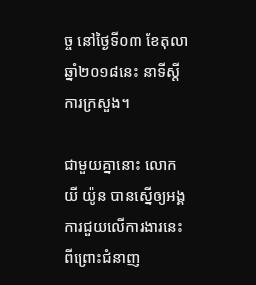ច្ច នៅថ្ងៃទី០៣ ខែតុលា ឆ្នាំ២០១៨នេះ នាទីស្តីការក្រសួង។

ជាមួយគ្នានោះ លោក យី យ៉ូន បានស្នើឲ្យអង្គការជួយលើការងារនេះ ពីព្រោះជំនាញ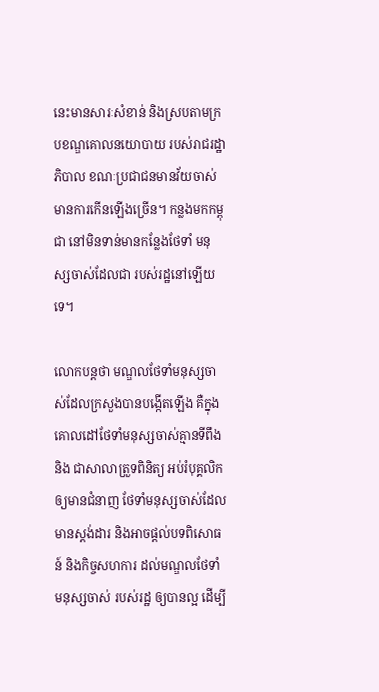នេះមានសារៈសំខាន់ និងស្របតាមក្របខណ្ឌគោលនយោបាយ របស់រាជរដ្ឋាភិបាល ខណៈប្រជាជនមានវ័យចាស់ មានការកើនឡើងច្រើន។ កន្លងមកកម្ពុជា នៅមិនទាន់មានកន្លែងថែទាំ មនុស្សចាស់ដែលជា របស់រដ្ឋនៅឡើយទេ។

លោកបន្តថា មណ្ឌលថែទាំមនុស្សចាស់ដែលក្រសួងបានបង្កើតឡើង គឺក្នុងគោលដៅថែទាំមនុស្សចាស់គ្មានទីពឹង និង ជាសាលាត្រួទពិនិត្យ អប់រំបុគ្គលិក ឲ្យមានជំនាញ ថែទាំមនុស្សចាស់ដែលមានស្តង់ដារ និងអាចផ្តល់បទពិសោធន៍ និងកិច្ចសហការ ដល់មណ្ឌលថែទាំ មនុស្សចាស់ របស់រដ្ឋ ឲ្យបានល្អ ដើម្បី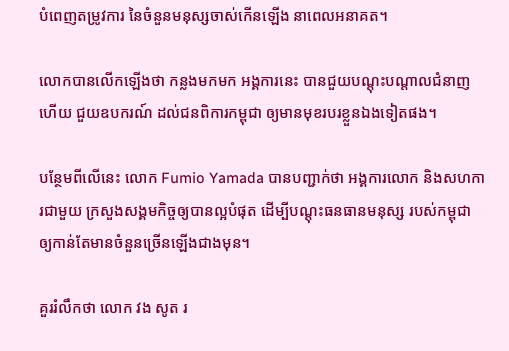បំពេញតម្រូវការ នៃចំនួនមនុស្សចាស់កើនឡើង នាពេលអនាគត។

លោកបានលើកឡើងថា កន្លងមកមក អង្គការនេះ បានជួយបណ្តុះបណ្តាលជំនាញហើយ ជួយឧបករណ៍ ដល់ជនពិការកម្ពុជា ឲ្យមានមុខរបរខ្លួនឯងទៀតផង។

បន្ថែមពីលើនេះ លោក Fumio Yamada បានបញ្ជាក់ថា អង្គការលោក និងសហការជាមួយ ក្រសួងសង្គមកិច្ចឲ្យបានល្អបំផុត ដើម្បីបណ្តុះធនធានមនុស្ស របស់កម្ពុជា ឲ្យកាន់តែមានចំនួនច្រើនឡើងជាងមុន។

គួររំលឹកថា លោក វង សូត រ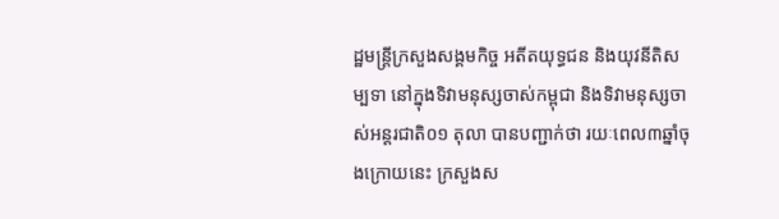ដ្ឋមន្ត្រីក្រសួងសង្គមកិច្ច អតីតយុទ្ធជន និងយុវនីតិសម្បទា នៅក្នុងទិវាមនុស្សចាស់កម្ពុជា និងទិវាមនុស្សចាស់អន្តរជាតិ០១ តុលា បានបញ្ជាក់ថា រយៈពេល៣ឆ្នាំចុងក្រោយនេះ ក្រសួងស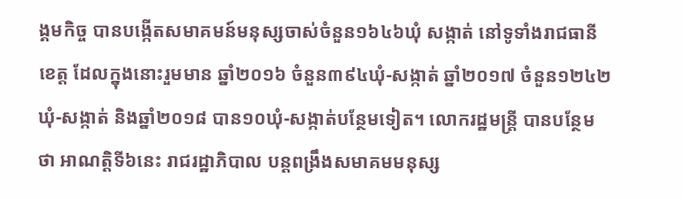ង្គមកិច្ច បានបង្កើតសមាគមន៍មនុស្សចាស់ចំនួន១៦៤៦ឃុំ សង្កាត់ នៅទូទាំងរាជធានីខេត្ត ដែលក្នុងនោះរួមមាន ឆ្នាំ២០១៦ ចំនួន៣៩៤ឃុំ-សង្កាត់ ឆ្នាំ២០១៧ ចំនួន១២៤២ ឃុំ-សង្កាត់ និងឆ្នាំ២០១៨ បាន១០ឃុំ-សង្កាត់បន្ថែមទៀត។ លោករដ្ឋមន្ត្រី បានបន្ថែមថា អាណត្តិទី៦នេះ រាជរដ្ឋាភិបាល បន្តពង្រឹងសមាគមមនុស្ស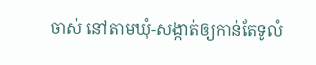ចាស់ នៅតាមឃុំ-សង្កាត់ឲ្យកាន់តែទូលំ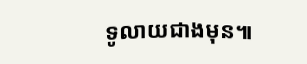ទូលាយជាងមុន៕